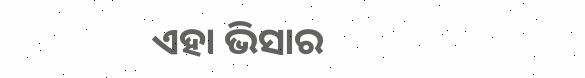ଏହା ଭିସାର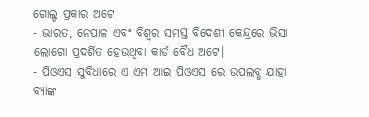ଗୋଲ୍ଡ ପ୍ରକାର ଅଟେ
- ଭାରତ, ନେପାଳ ଏବଂ ବିଶ୍ୱର ସମସ୍ତ ବିଦେଶୀ କେନ୍ଦ୍ରରେ ଭିସା ଲୋଗୋ ପ୍ରଦର୍ଶିତ ହେଉଥିବା କାର୍ଡ ବୈଧ ଅଟେ।
- ପିଓଏସ ସୁବିଧାରେ ଏ ଏମ ଆଇ ପିଓଏସ ରେ ଉପଲବ୍ଧ ଯାହା ବ୍ୟାଙ୍କ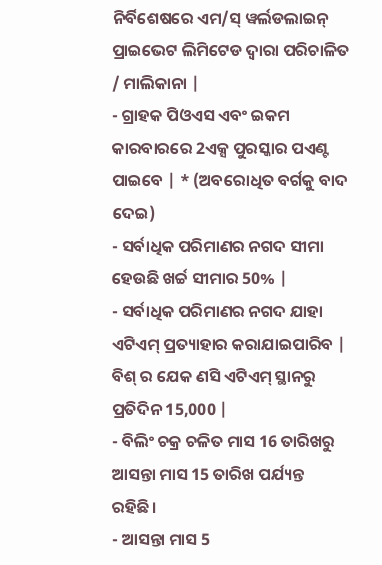ନିର୍ବିଶେଷରେ ଏମ/ସ୍ ୱର୍ଲଡଲାଇନ୍ ପ୍ରାଇଭେଟ ଲିମିଟେଡ ଦ୍ୱାରା ପରିଚାଳିତ / ମାଲିକାନା |
- ଗ୍ରାହକ ପିଓଏସ ଏବଂ ଇକମ କାରବାରରେ 2ଏକ୍ସ ପୁରସ୍କାର ପଏଣ୍ଟ ପାଇବେ | * (ଅବରୋଧିତ ବର୍ଗକୁ ବାଦ ଦେଇ)
- ସର୍ବାଧିକ ପରିମାଣର ନଗଦ ସୀମା ହେଉଛି ଖର୍ଚ୍ଚ ସୀମାର 50% |
- ସର୍ବାଧିକ ପରିମାଣର ନଗଦ ଯାହା ଏଟିଏମ୍ ପ୍ରତ୍ୟାହାର କରାଯାଇପାରିବ | ବିଶ୍ ର ଯେକ ଣସି ଏଟିଏମ୍ ସ୍ଥାନରୁ ପ୍ରତିଦିନ 15,000 |
- ବିଲିଂ ଚକ୍ର ଚଳିତ ମାସ 16 ତାରିଖରୁ ଆସନ୍ତା ମାସ 15 ତାରିଖ ପର୍ଯ୍ୟନ୍ତ ରହିଛି।
- ଆସନ୍ତା ମାସ 5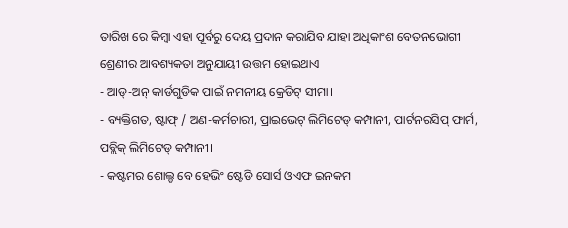ତାରିଖ ରେ କିମ୍ବା ଏହା ପୂର୍ବରୁ ଦେୟ ପ୍ରଦାନ କରାଯିବ ଯାହା ଅଧିକାଂଶ ବେତନଭୋଗୀ ଶ୍ରେଣୀର ଆବଶ୍ୟକତା ଅନୁଯାୟୀ ଉତ୍ତମ ହୋଇଥାଏ
- ଆଡ୍-ଅନ୍ କାର୍ଡଗୁଡିକ ପାଇଁ ନମନୀୟ କ୍ରେଡିଟ୍ ସୀମା।
- ବ୍ୟକ୍ତିଗତ, ଷ୍ଟାଫ୍ / ଅଣ-କର୍ମଚାରୀ, ପ୍ରାଇଭେଟ୍ ଲିମିଟେଡ୍ କମ୍ପାନୀ, ପାର୍ଟନରସିପ୍ ଫାର୍ମ, ପବ୍ଲିକ୍ ଲିମିଟେଡ୍ କମ୍ପାନୀ।
- କଷ୍ଟମର ଶୋଲ୍ଡ ବେ ହେଭିଂ ଷ୍ଟେଡି ସୋର୍ସ ଓଏଫ ଇନକମ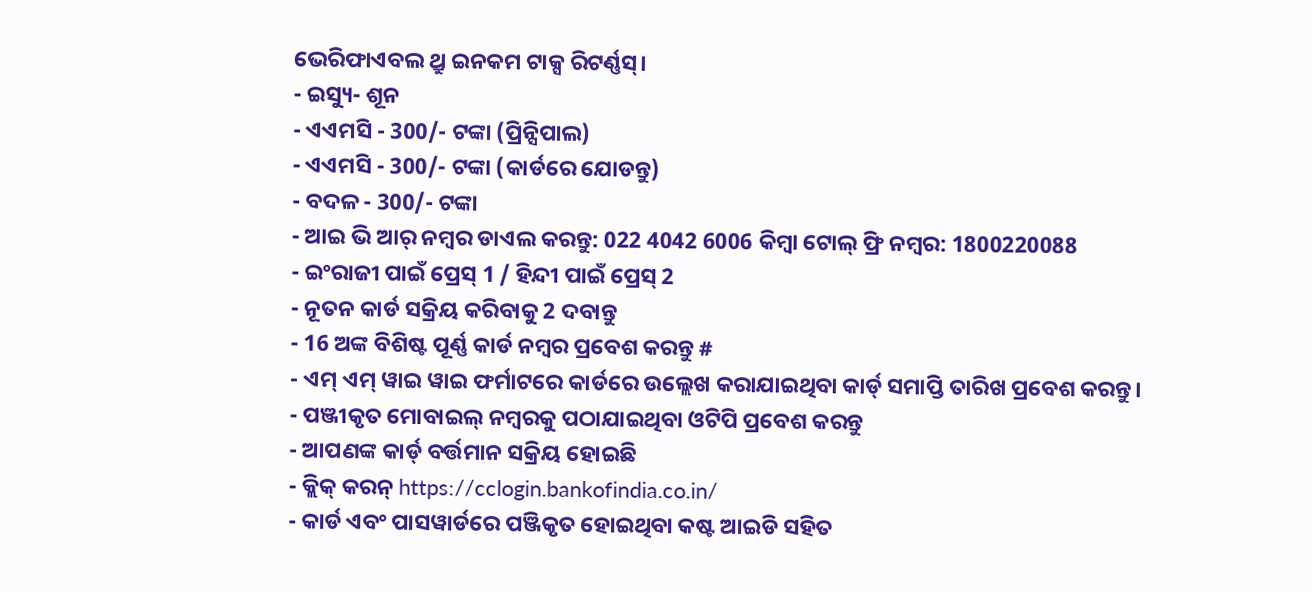ଭେରିଫାଏବଲ ଥ୍ରୁ ଇନକମ ଟାକ୍ସ ରିଟର୍ଣ୍ଣସ୍।
- ଇସ୍ୟୁ- ଶୂନ
- ଏଏମସି - 300/- ଟଙ୍କା (ପ୍ରିନ୍ସିପାଲ)
- ଏଏମସି - 300/- ଟଙ୍କା (କାର୍ଡରେ ଯୋଡନ୍ତୁ)
- ବଦଳ - 300/- ଟଙ୍କା
- ଆଇ ଭି ଆର୍ ନମ୍ବର ଡାଏଲ କରନ୍ତୁ: 022 4042 6006 କିମ୍ବା ଟୋଲ୍ ଫ୍ରି ନମ୍ବର: 1800220088
- ଇଂରାଜୀ ପାଇଁ ପ୍ରେସ୍ 1 / ହିନ୍ଦୀ ପାଇଁ ପ୍ରେସ୍ 2
- ନୂତନ କାର୍ଡ ସକ୍ରିୟ କରିବାକୁ 2 ଦବାନ୍ତୁ
- 16 ଅଙ୍କ ବିଶିଷ୍ଟ ପୂର୍ଣ୍ଣ କାର୍ଡ ନମ୍ବର ପ୍ରବେଶ କରନ୍ତୁ #
- ଏମ୍ ଏମ୍ ୱାଇ ୱାଇ ଫର୍ମାଟରେ କାର୍ଡରେ ଉଲ୍ଲେଖ କରାଯାଇଥିବା କାର୍ଡ୍ ସମାପ୍ତି ତାରିଖ ପ୍ରବେଶ କରନ୍ତୁ।
- ପଞ୍ଜୀକୃତ ମୋବାଇଲ୍ ନମ୍ବରକୁ ପଠାଯାଇଥିବା ଓଟିପି ପ୍ରବେଶ କରନ୍ତୁ
- ଆପଣଙ୍କ କାର୍ଡ୍ ବର୍ତ୍ତମାନ ସକ୍ରିୟ ହୋଇଛି
- କ୍ଲିକ୍ କରନ୍ https://cclogin.bankofindia.co.in/
- କାର୍ଡ ଏବଂ ପାସୱାର୍ଡରେ ପଞ୍ଜିକୃତ ହୋଇଥିବା କଷ୍ଟ ଆଇଡି ସହିତ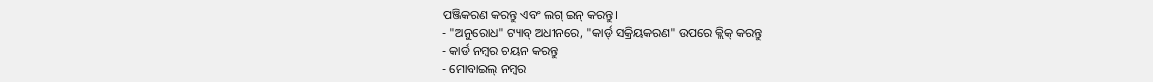ପଞ୍ଜିକରଣ କରନ୍ତୁ ଏବଂ ଲଗ୍ ଇନ୍ କରନ୍ତୁ।
- "ଅନୁରୋଧ" ଟ୍ୟାବ୍ ଅଧୀନରେ, "କାର୍ଡ୍ ସକ୍ରିୟକରଣ" ଉପରେ କ୍ଲିକ୍ କରନ୍ତୁ
- କାର୍ଡ ନମ୍ବର ଚୟନ କରନ୍ତୁ
- ମୋବାଇଲ୍ ନମ୍ବର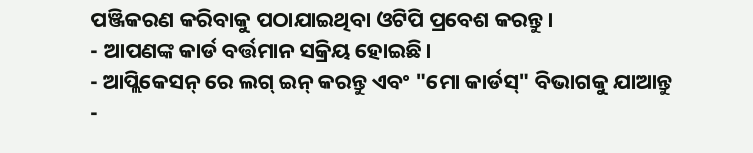ପଞ୍ଜିକରଣ କରିବାକୁ ପଠାଯାଇଥିବା ଓଟିପି ପ୍ରବେଶ କରନ୍ତୁ।
- ଆପଣଙ୍କ କାର୍ଡ ବର୍ତ୍ତମାନ ସକ୍ରିୟ ହୋଇଛି।
- ଆପ୍ଲିକେସନ୍ ରେ ଲଗ୍ ଇନ୍ କରନ୍ତୁ ଏବଂ "ମୋ କାର୍ଡସ୍" ବିଭାଗକୁ ଯାଆନ୍ତୁ
-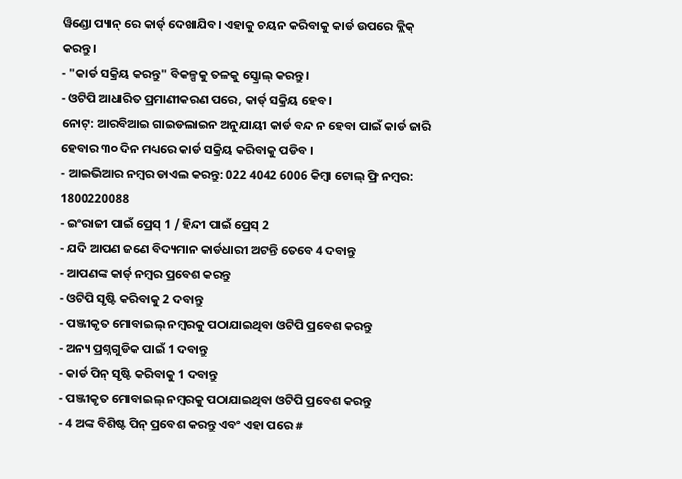ୱିଣ୍ଡୋ ପ୍ୟାନ୍ ରେ କାର୍ଡ୍ ଦେଖାଯିବ। ଏହାକୁ ଚୟନ କରିବାକୁ କାର୍ଡ ଉପରେ କ୍ଲିକ୍ କରନ୍ତୁ।
- "କାର୍ଡ ସକ୍ରିୟ କରନ୍ତୁ" ବିକଳ୍ପକୁ ତଳକୁ ସ୍କ୍ରୋଲ୍ କରନ୍ତୁ।
- ଓଟିପି ଆଧାରିତ ପ୍ରମାଣୀକରଣ ପରେ, କାର୍ଡ୍ ସକ୍ରିୟ ହେବ।
ନୋଟ୍: ଆରବିଆଇ ଗାଇଡଲାଇନ ଅନୁଯାୟୀ କାର୍ଡ ବନ୍ଦ ନ ହେବା ପାଇଁ କାର୍ଡ ଜାରି ହେବାର ୩୦ ଦିନ ମଧ୍ୟରେ କାର୍ଡ ସକ୍ରିୟ କରିବାକୁ ପଡିବ ।
- ଆଇଭିଆର ନମ୍ବର ଡାଏଲ କରନ୍ତୁ: 022 4042 6006 କିମ୍ବା ଟୋଲ୍ ଫ୍ରି ନମ୍ବର: 1800220088
- ଇଂରାଜୀ ପାଇଁ ପ୍ରେସ୍ 1 / ହିନ୍ଦୀ ପାଇଁ ପ୍ରେସ୍ 2
- ଯଦି ଆପଣ ଜଣେ ବିଦ୍ୟମାନ କାର୍ଡଧାରୀ ଅଟନ୍ତି ତେବେ 4 ଦବାନ୍ତୁ
- ଆପଣଙ୍କ କାର୍ଡ୍ ନମ୍ବର ପ୍ରବେଶ କରନ୍ତୁ
- ଓଟିପି ସୃଷ୍ଟି କରିବାକୁ 2 ଦବାନ୍ତୁ
- ପଞ୍ଜୀକୃତ ମୋବାଇଲ୍ ନମ୍ବରକୁ ପଠାଯାଇଥିବା ଓଟିପି ପ୍ରବେଶ କରନ୍ତୁ
- ଅନ୍ୟ ପ୍ରଶ୍ନଗୁଡିକ ପାଇଁ 1 ଦବାନ୍ତୁ
- କାର୍ଡ ପିନ୍ ସୃଷ୍ଟି କରିବାକୁ 1 ଦବାନ୍ତୁ
- ପଞ୍ଜୀକୃତ ମୋବାଇଲ୍ ନମ୍ବରକୁ ପଠାଯାଇଥିବା ଓଟିପି ପ୍ରବେଶ କରନ୍ତୁ
- 4 ଅଙ୍କ ବିଶିଷ୍ଟ ପିନ୍ ପ୍ରବେଶ କରନ୍ତୁ ଏବଂ ଏହା ପରେ #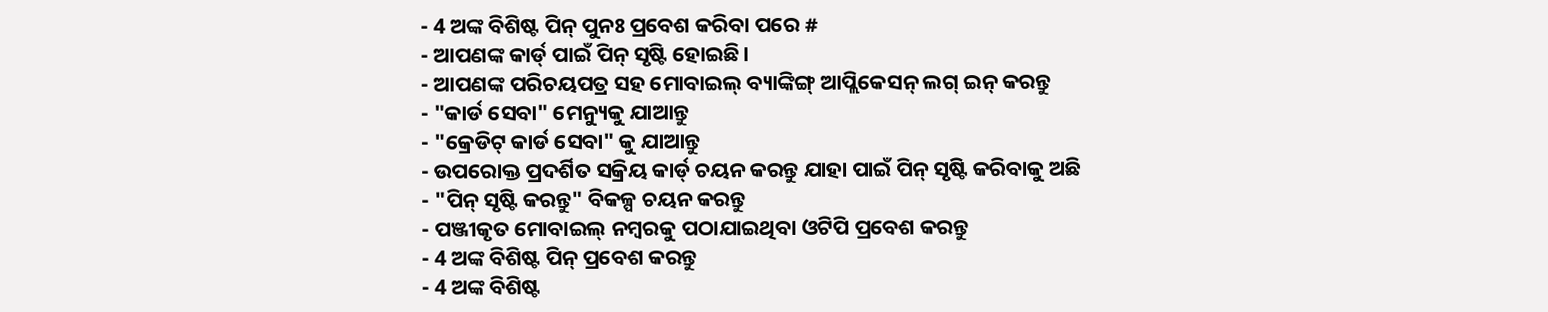- 4 ଅଙ୍କ ବିଶିଷ୍ଟ ପିନ୍ ପୁନଃ ପ୍ରବେଶ କରିବା ପରେ #
- ଆପଣଙ୍କ କାର୍ଡ୍ ପାଇଁ ପିନ୍ ସୃଷ୍ଟି ହୋଇଛି।
- ଆପଣଙ୍କ ପରିଚୟପତ୍ର ସହ ମୋବାଇଲ୍ ବ୍ୟାଙ୍କିଙ୍ଗ୍ ଆପ୍ଲିକେସନ୍ ଲଗ୍ ଇନ୍ କରନ୍ତୁ
- "କାର୍ଡ ସେବା" ମେନ୍ୟୁକୁ ଯାଆନ୍ତୁ
- "କ୍ରେଡିଟ୍ କାର୍ଡ ସେବା" କୁ ଯାଆନ୍ତୁ
- ଉପରୋକ୍ତ ପ୍ରଦର୍ଶିତ ସକ୍ରିୟ କାର୍ଡ୍ ଚୟନ କରନ୍ତୁ ଯାହା ପାଇଁ ପିନ୍ ସୃଷ୍ଟି କରିବାକୁ ଅଛି
- "ପିନ୍ ସୃଷ୍ଟି କରନ୍ତୁ" ବିକଳ୍ପ ଚୟନ କରନ୍ତୁ
- ପଞ୍ଜୀକୃତ ମୋବାଇଲ୍ ନମ୍ବରକୁ ପଠାଯାଇଥିବା ଓଟିପି ପ୍ରବେଶ କରନ୍ତୁ
- 4 ଅଙ୍କ ବିଶିଷ୍ଟ ପିନ୍ ପ୍ରବେଶ କରନ୍ତୁ
- 4 ଅଙ୍କ ବିଶିଷ୍ଟ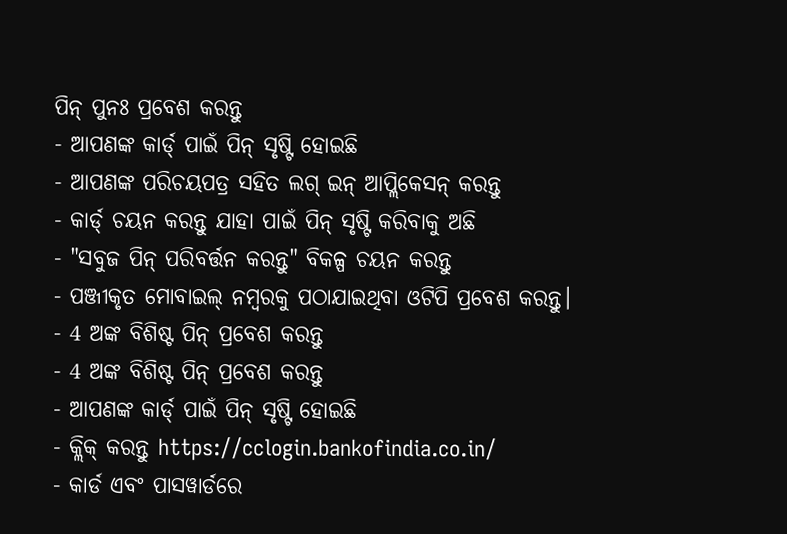ପିନ୍ ପୁନଃ ପ୍ରବେଶ କରନ୍ତୁ
- ଆପଣଙ୍କ କାର୍ଡ୍ ପାଇଁ ପିନ୍ ସୃଷ୍ଟି ହୋଇଛି
- ଆପଣଙ୍କ ପରିଚୟପତ୍ର ସହିତ ଲଗ୍ ଇନ୍ ଆପ୍ଲିକେସନ୍ କରନ୍ତୁ
- କାର୍ଡ୍ ଚୟନ କରନ୍ତୁ ଯାହା ପାଇଁ ପିନ୍ ସୃଷ୍ଟି କରିବାକୁ ଅଛି
- "ସବୁଜ ପିନ୍ ପରିବର୍ତ୍ତନ କରନ୍ତୁ" ବିକଳ୍ପ ଚୟନ କରନ୍ତୁ
- ପଞ୍ଜୀକୃତ ମୋବାଇଲ୍ ନମ୍ବରକୁ ପଠାଯାଇଥିବା ଓଟିପି ପ୍ରବେଶ କରନ୍ତୁ।
- 4 ଅଙ୍କ ବିଶିଷ୍ଟ ପିନ୍ ପ୍ରବେଶ କରନ୍ତୁ
- 4 ଅଙ୍କ ବିଶିଷ୍ଟ ପିନ୍ ପ୍ରବେଶ କରନ୍ତୁ
- ଆପଣଙ୍କ କାର୍ଡ୍ ପାଇଁ ପିନ୍ ସୃଷ୍ଟି ହୋଇଛି
- କ୍ଲିକ୍ କରନ୍ତୁ https://cclogin.bankofindia.co.in/
- କାର୍ଡ ଏବଂ ପାସୱାର୍ଡରେ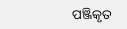ପଞ୍ଜିକୃତ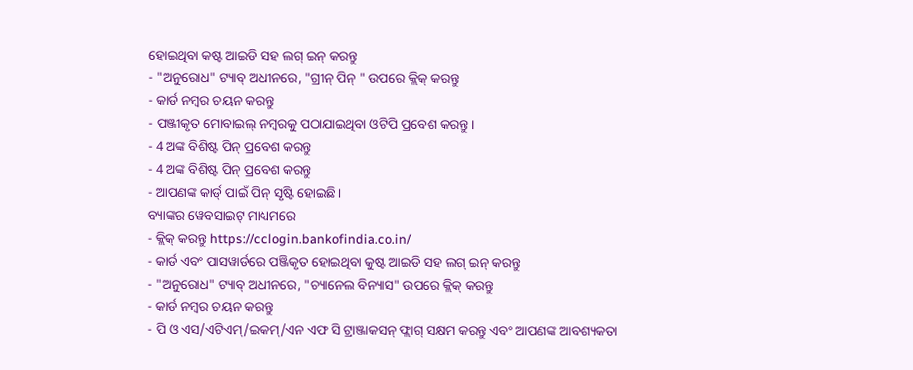ହୋଇଥିବା କଷ୍ଟ ଆଇଡି ସହ ଲଗ୍ ଇନ୍ କରନ୍ତୁ
- "ଅନୁରୋଧ" ଟ୍ୟାବ୍ ଅଧୀନରେ, "ଗ୍ରୀନ୍ ପିନ୍ " ଉପରେ କ୍ଲିକ୍ କରନ୍ତୁ
- କାର୍ଡ ନମ୍ବର ଚୟନ କରନ୍ତୁ
- ପଞ୍ଜୀକୃତ ମୋବାଇଲ୍ ନମ୍ବରକୁ ପଠାଯାଇଥିବା ଓଟିପି ପ୍ରବେଶ କରନ୍ତୁ।
- 4 ଅଙ୍କ ବିଶିଷ୍ଟ ପିନ୍ ପ୍ରବେଶ କରନ୍ତୁ
- 4 ଅଙ୍କ ବିଶିଷ୍ଟ ପିନ୍ ପ୍ରବେଶ କରନ୍ତୁ
- ଆପଣଙ୍କ କାର୍ଡ୍ ପାଇଁ ପିନ୍ ସୃଷ୍ଟି ହୋଇଛି।
ବ୍ୟାଙ୍କର ୱେବସାଇଟ୍ ମାଧ୍ୟମରେ
- କ୍ଲିକ୍ କରନ୍ତୁ https://cclogin.bankofindia.co.in/
- କାର୍ଡ ଏବଂ ପାସୱାର୍ଡରେ ପଞ୍ଜିକୃତ ହୋଇଥିବା କୁଷ୍ଟ ଆଇଡି ସହ ଲଗ୍ ଇନ୍ କରନ୍ତୁ
- "ଅନୁରୋଧ" ଟ୍ୟାବ୍ ଅଧୀନରେ, "ଚ୍ୟାନେଲ ବିନ୍ୟାସ" ଉପରେ କ୍ଲିକ୍ କରନ୍ତୁ
- କାର୍ଡ ନମ୍ବର ଚୟନ କରନ୍ତୁ
- ପି ଓ ଏସ/ଏଟିଏମ୍/ଇକମ୍/ଏନ ଏଫ ସି ଟ୍ରାଞ୍ଜାକସନ୍ ଫ୍ଲାଗ୍ ସକ୍ଷମ କରନ୍ତୁ ଏବଂ ଆପଣଙ୍କ ଆବଶ୍ୟକତା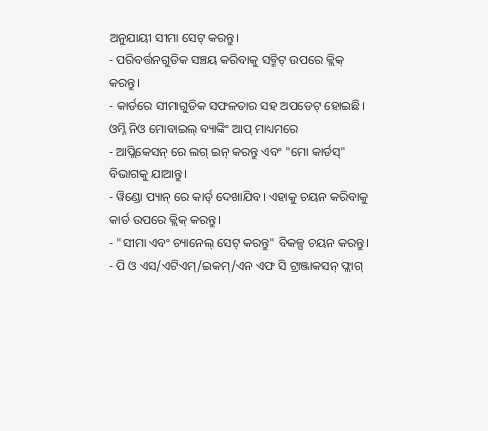ଅନୁଯାୟୀ ସୀମା ସେଟ୍ କରନ୍ତୁ।
- ପରିବର୍ତ୍ତନଗୁଡିକ ସଞ୍ଚୟ କରିବାକୁ ସବ୍ମିଟ୍ ଉପରେ କ୍ଲିକ୍ କରନ୍ତୁ।
- କାର୍ଡରେ ସୀମାଗୁଡିକ ସଫଳତାର ସହ ଅପଡେଟ୍ ହୋଇଛି।
ଓମ୍ନି ନିଓ ମୋବାଇଲ୍ ବ୍ୟାଙ୍କିଂ ଆପ୍ ମାଧ୍ୟମରେ
- ଆପ୍ଲିକେସନ୍ ରେ ଲଗ୍ ଇନ୍ କରନ୍ତୁ ଏବଂ "ମୋ କାର୍ଡସ୍" ବିଭାଗକୁ ଯାଆନ୍ତୁ।
- ୱିଣ୍ଡୋ ପ୍ୟାନ୍ ରେ କାର୍ଡ୍ ଦେଖାଯିବ। ଏହାକୁ ଚୟନ କରିବାକୁ କାର୍ଡ ଉପରେ କ୍ଲିକ୍ କରନ୍ତୁ।
- "ସୀମା ଏବଂ ଚ୍ୟାନେଲ୍ ସେଟ୍ କରନ୍ତୁ" ବିକଳ୍ପ ଚୟନ କରନ୍ତୁ।
- ପି ଓ ଏସ/ଏଟିଏମ୍/ଇକମ୍/ଏନ ଏଫ ସି ଟ୍ରାଞ୍ଜାକସନ୍ ଫ୍ଲାଗ୍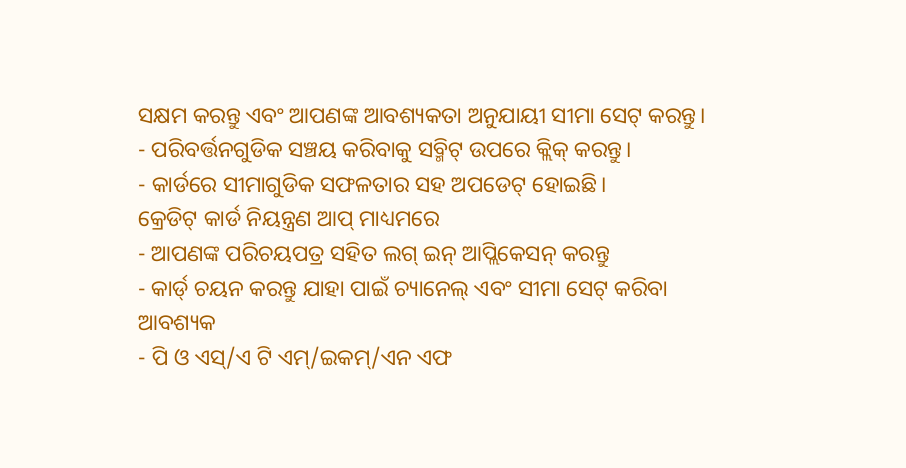ସକ୍ଷମ କରନ୍ତୁ ଏବଂ ଆପଣଙ୍କ ଆବଶ୍ୟକତା ଅନୁଯାୟୀ ସୀମା ସେଟ୍ କରନ୍ତୁ।
- ପରିବର୍ତ୍ତନଗୁଡିକ ସଞ୍ଚୟ କରିବାକୁ ସବ୍ମିଟ୍ ଉପରେ କ୍ଲିକ୍ କରନ୍ତୁ।
- କାର୍ଡରେ ସୀମାଗୁଡିକ ସଫଳତାର ସହ ଅପଡେଟ୍ ହୋଇଛି।
କ୍ରେଡିଟ୍ କାର୍ଡ ନିୟନ୍ତ୍ରଣ ଆପ୍ ମାଧ୍ୟମରେ
- ଆପଣଙ୍କ ପରିଚୟପତ୍ର ସହିତ ଲଗ୍ ଇନ୍ ଆପ୍ଲିକେସନ୍ କରନ୍ତୁ
- କାର୍ଡ୍ ଚୟନ କରନ୍ତୁ ଯାହା ପାଇଁ ଚ୍ୟାନେଲ୍ ଏବଂ ସୀମା ସେଟ୍ କରିବା ଆବଶ୍ୟକ
- ପି ଓ ଏସ୍/ଏ ଟି ଏମ୍/ଇକମ୍/ଏନ ଏଫ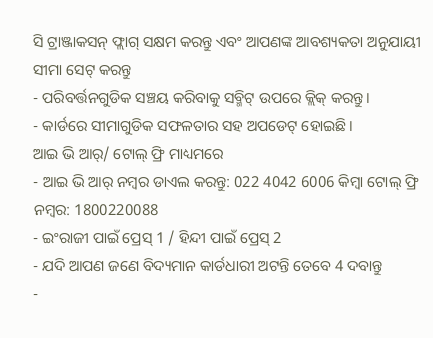ସି ଟ୍ରାଞ୍ଜାକସନ୍ ଫ୍ଲାଗ୍ ସକ୍ଷମ କରନ୍ତୁ ଏବଂ ଆପଣଙ୍କ ଆବଶ୍ୟକତା ଅନୁଯାୟୀ ସୀମା ସେଟ୍ କରନ୍ତୁ
- ପରିବର୍ତ୍ତନଗୁଡିକ ସଞ୍ଚୟ କରିବାକୁ ସବ୍ମିଟ୍ ଉପରେ କ୍ଲିକ୍ କରନ୍ତୁ।
- କାର୍ଡରେ ସୀମାଗୁଡିକ ସଫଳତାର ସହ ଅପଡେଟ୍ ହୋଇଛି।
ଆଇ ଭି ଆର୍/ ଟୋଲ୍ ଫ୍ରି ମାଧ୍ୟମରେ
- ଆଇ ଭି ଆର୍ ନମ୍ବର ଡାଏଲ କରନ୍ତୁ: 022 4042 6006 କିମ୍ବା ଟୋଲ୍ ଫ୍ରି ନମ୍ବର: 1800220088
- ଇଂରାଜୀ ପାଇଁ ପ୍ରେସ୍ 1 / ହିନ୍ଦୀ ପାଇଁ ପ୍ରେସ୍ 2
- ଯଦି ଆପଣ ଜଣେ ବିଦ୍ୟମାନ କାର୍ଡଧାରୀ ଅଟନ୍ତି ତେବେ 4 ଦବାନ୍ତୁ
-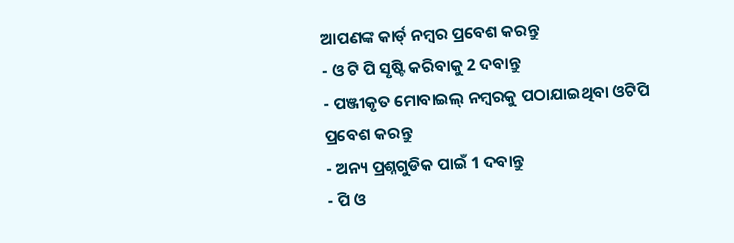ଆପଣଙ୍କ କାର୍ଡ୍ ନମ୍ବର ପ୍ରବେଶ କରନ୍ତୁ
- ଓ ଟି ପି ସୃଷ୍ଟି କରିବାକୁ 2 ଦବାନ୍ତୁ
- ପଞ୍ଜୀକୃତ ମୋବାଇଲ୍ ନମ୍ବରକୁ ପଠାଯାଇଥିବା ଓଟିପି ପ୍ରବେଶ କରନ୍ତୁ
- ଅନ୍ୟ ପ୍ରଶ୍ନଗୁଡିକ ପାଇଁ 1 ଦବାନ୍ତୁ
- ପି ଓ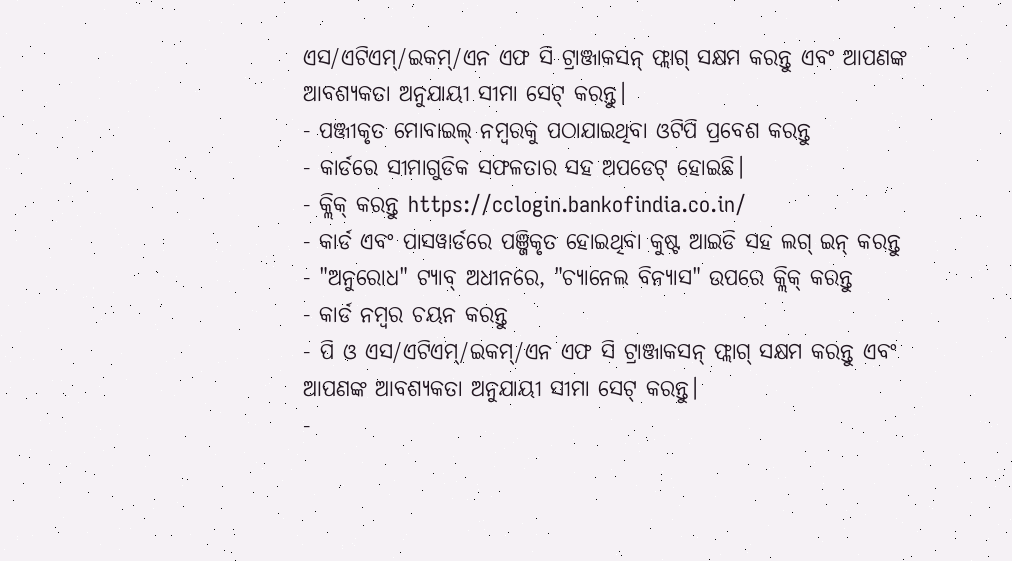ଏସ/ଏଟିଏମ୍/ଇକମ୍/ଏନ ଏଫ ସି ଟ୍ରାଞ୍ଜାକସନ୍ ଫ୍ଲାଗ୍ ସକ୍ଷମ କରନ୍ତୁ ଏବଂ ଆପଣଙ୍କ ଆବଶ୍ୟକତା ଅନୁଯାୟୀ ସୀମା ସେଟ୍ କରନ୍ତୁ।
- ପଞ୍ଜୀକୃତ ମୋବାଇଲ୍ ନମ୍ବରକୁ ପଠାଯାଇଥିବା ଓଟିପି ପ୍ରବେଶ କରନ୍ତୁ
- କାର୍ଡରେ ସୀମାଗୁଡିକ ସଫଳତାର ସହ ଅପଡେଟ୍ ହୋଇଛି।
- କ୍ଲିକ୍ କରନ୍ତୁ https://cclogin.bankofindia.co.in/
- କାର୍ଡ ଏବଂ ପାସୱାର୍ଡରେ ପଞ୍ଜିକୃତ ହୋଇଥିବା କୁଷ୍ଟ ଆଇଡି ସହ ଲଗ୍ ଇନ୍ କରନ୍ତୁ
- "ଅନୁରୋଧ" ଟ୍ୟାବ୍ ଅଧୀନରେ, "ଚ୍ୟାନେଲ ବିନ୍ୟାସ" ଉପରେ କ୍ଲିକ୍ କରନ୍ତୁ
- କାର୍ଡ ନମ୍ବର ଚୟନ କରନ୍ତୁ
- ପି ଓ ଏସ/ଏଟିଏମ୍/ଇକମ୍/ଏନ ଏଫ ସି ଟ୍ରାଞ୍ଜାକସନ୍ ଫ୍ଲାଗ୍ ସକ୍ଷମ କରନ୍ତୁ ଏବଂ ଆପଣଙ୍କ ଆବଶ୍ୟକତା ଅନୁଯାୟୀ ସୀମା ସେଟ୍ କରନ୍ତୁ।
-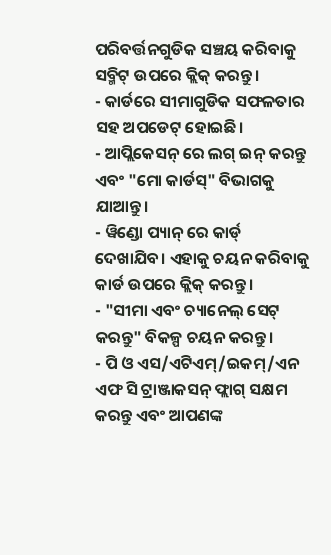ପରିବର୍ତ୍ତନଗୁଡିକ ସଞ୍ଚୟ କରିବାକୁ ସବ୍ମିଟ୍ ଉପରେ କ୍ଲିକ୍ କରନ୍ତୁ।
- କାର୍ଡରେ ସୀମାଗୁଡିକ ସଫଳତାର ସହ ଅପଡେଟ୍ ହୋଇଛି।
- ଆପ୍ଲିକେସନ୍ ରେ ଲଗ୍ ଇନ୍ କରନ୍ତୁ ଏବଂ "ମୋ କାର୍ଡସ୍" ବିଭାଗକୁ ଯାଆନ୍ତୁ।
- ୱିଣ୍ଡୋ ପ୍ୟାନ୍ ରେ କାର୍ଡ୍ ଦେଖାଯିବ। ଏହାକୁ ଚୟନ କରିବାକୁ କାର୍ଡ ଉପରେ କ୍ଲିକ୍ କରନ୍ତୁ।
- "ସୀମା ଏବଂ ଚ୍ୟାନେଲ୍ ସେଟ୍ କରନ୍ତୁ" ବିକଳ୍ପ ଚୟନ କରନ୍ତୁ।
- ପି ଓ ଏସ/ଏଟିଏମ୍/ଇକମ୍/ଏନ ଏଫ ସି ଟ୍ରାଞ୍ଜାକସନ୍ ଫ୍ଲାଗ୍ ସକ୍ଷମ କରନ୍ତୁ ଏବଂ ଆପଣଙ୍କ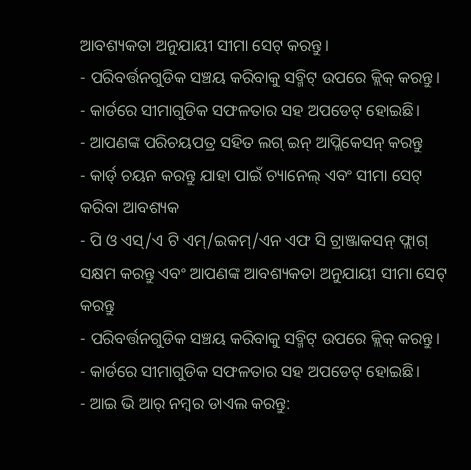ଆବଶ୍ୟକତା ଅନୁଯାୟୀ ସୀମା ସେଟ୍ କରନ୍ତୁ।
- ପରିବର୍ତ୍ତନଗୁଡିକ ସଞ୍ଚୟ କରିବାକୁ ସବ୍ମିଟ୍ ଉପରେ କ୍ଲିକ୍ କରନ୍ତୁ।
- କାର୍ଡରେ ସୀମାଗୁଡିକ ସଫଳତାର ସହ ଅପଡେଟ୍ ହୋଇଛି।
- ଆପଣଙ୍କ ପରିଚୟପତ୍ର ସହିତ ଲଗ୍ ଇନ୍ ଆପ୍ଲିକେସନ୍ କରନ୍ତୁ
- କାର୍ଡ୍ ଚୟନ କରନ୍ତୁ ଯାହା ପାଇଁ ଚ୍ୟାନେଲ୍ ଏବଂ ସୀମା ସେଟ୍ କରିବା ଆବଶ୍ୟକ
- ପି ଓ ଏସ୍/ଏ ଟି ଏମ୍/ଇକମ୍/ଏନ ଏଫ ସି ଟ୍ରାଞ୍ଜାକସନ୍ ଫ୍ଲାଗ୍ ସକ୍ଷମ କରନ୍ତୁ ଏବଂ ଆପଣଙ୍କ ଆବଶ୍ୟକତା ଅନୁଯାୟୀ ସୀମା ସେଟ୍ କରନ୍ତୁ
- ପରିବର୍ତ୍ତନଗୁଡିକ ସଞ୍ଚୟ କରିବାକୁ ସବ୍ମିଟ୍ ଉପରେ କ୍ଲିକ୍ କରନ୍ତୁ।
- କାର୍ଡରେ ସୀମାଗୁଡିକ ସଫଳତାର ସହ ଅପଡେଟ୍ ହୋଇଛି।
- ଆଇ ଭି ଆର୍ ନମ୍ବର ଡାଏଲ କରନ୍ତୁ: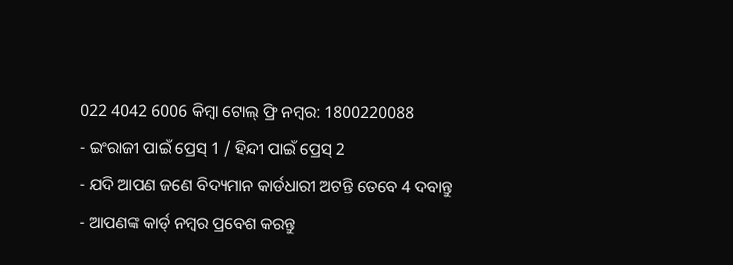022 4042 6006 କିମ୍ବା ଟୋଲ୍ ଫ୍ରି ନମ୍ବର: 1800220088
- ଇଂରାଜୀ ପାଇଁ ପ୍ରେସ୍ 1 / ହିନ୍ଦୀ ପାଇଁ ପ୍ରେସ୍ 2
- ଯଦି ଆପଣ ଜଣେ ବିଦ୍ୟମାନ କାର୍ଡଧାରୀ ଅଟନ୍ତି ତେବେ 4 ଦବାନ୍ତୁ
- ଆପଣଙ୍କ କାର୍ଡ୍ ନମ୍ବର ପ୍ରବେଶ କରନ୍ତୁ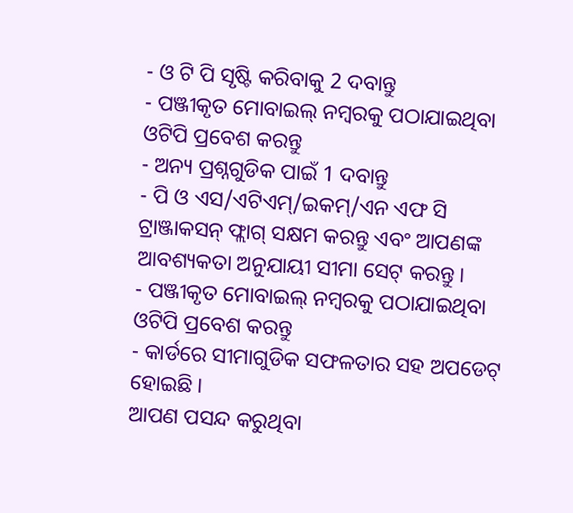- ଓ ଟି ପି ସୃଷ୍ଟି କରିବାକୁ 2 ଦବାନ୍ତୁ
- ପଞ୍ଜୀକୃତ ମୋବାଇଲ୍ ନମ୍ବରକୁ ପଠାଯାଇଥିବା ଓଟିପି ପ୍ରବେଶ କରନ୍ତୁ
- ଅନ୍ୟ ପ୍ରଶ୍ନଗୁଡିକ ପାଇଁ 1 ଦବାନ୍ତୁ
- ପି ଓ ଏସ/ଏଟିଏମ୍/ଇକମ୍/ଏନ ଏଫ ସି ଟ୍ରାଞ୍ଜାକସନ୍ ଫ୍ଲାଗ୍ ସକ୍ଷମ କରନ୍ତୁ ଏବଂ ଆପଣଙ୍କ ଆବଶ୍ୟକତା ଅନୁଯାୟୀ ସୀମା ସେଟ୍ କରନ୍ତୁ।
- ପଞ୍ଜୀକୃତ ମୋବାଇଲ୍ ନମ୍ବରକୁ ପଠାଯାଇଥିବା ଓଟିପି ପ୍ରବେଶ କରନ୍ତୁ
- କାର୍ଡରେ ସୀମାଗୁଡିକ ସଫଳତାର ସହ ଅପଡେଟ୍ ହୋଇଛି।
ଆପଣ ପସନ୍ଦ କରୁଥିବା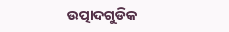ଉତ୍ପାଦଗୁଡିକ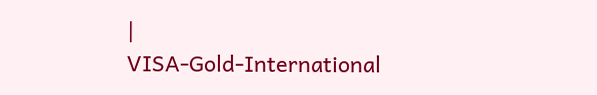|
VISA-Gold-International